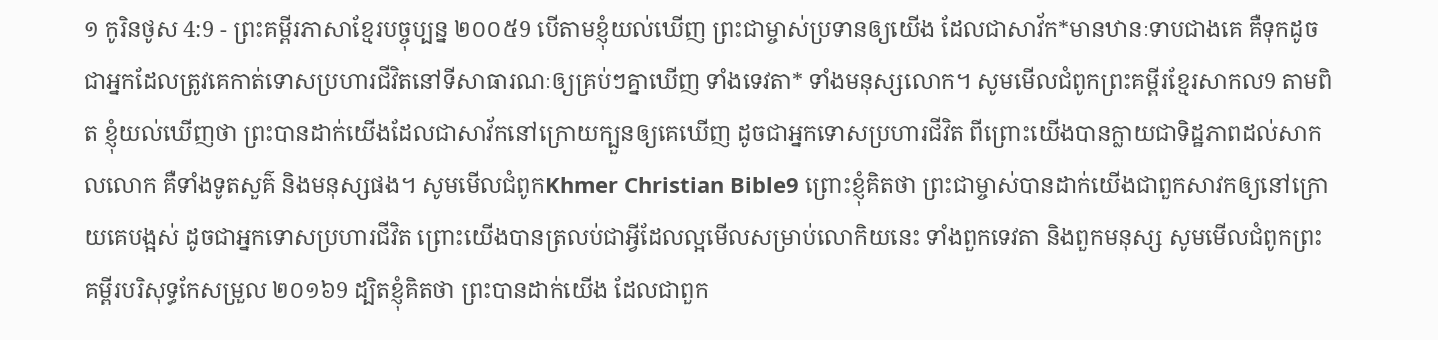១ កូរិនថូស 4:9 - ព្រះគម្ពីរភាសាខ្មែរបច្ចុប្បន្ន ២០០៥9 បើតាមខ្ញុំយល់ឃើញ ព្រះជាម្ចាស់ប្រទានឲ្យយើង ដែលជាសាវ័ក*មានឋានៈទាបជាងគេ គឺទុកដូចជាអ្នកដែលត្រូវគេកាត់ទោសប្រហារជីវិតនៅទីសាធារណៈឲ្យគ្រប់ៗគ្នាឃើញ ទាំងទេវតា* ទាំងមនុស្សលោក។ សូមមើលជំពូកព្រះគម្ពីរខ្មែរសាកល9 តាមពិត ខ្ញុំយល់ឃើញថា ព្រះបានដាក់យើងដែលជាសាវ័កនៅក្រោយក្បួនឲ្យគេឃើញ ដូចជាអ្នកទោសប្រហារជីវិត ពីព្រោះយើងបានក្លាយជាទិដ្ឋភាពដល់សាកលលោក គឺទាំងទូតសួគ៌ និងមនុស្សផង។ សូមមើលជំពូកKhmer Christian Bible9 ព្រោះខ្ញុំគិតថា ព្រះជាម្ចាស់បានដាក់យើងជាពួកសាវកឲ្យនៅក្រោយគេបង្អស់ ដូចជាអ្នកទោសប្រហារជីវិត ព្រោះយើងបានត្រលប់ជាអ្វីដែលល្អមើលសម្រាប់លោកិយនេះ ទាំងពួកទេវតា និងពួកមនុស្ស សូមមើលជំពូកព្រះគម្ពីរបរិសុទ្ធកែសម្រួល ២០១៦9 ដ្បិតខ្ញុំគិតថា ព្រះបានដាក់យើង ដែលជាពួក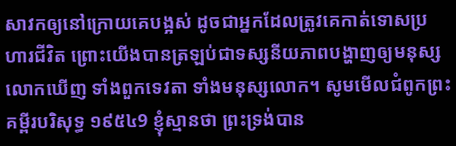សាវកឲ្យនៅក្រោយគេបង្អស់ ដូចជាអ្នកដែលត្រូវគេកាត់ទោសប្រហារជីវិត ព្រោះយើងបានត្រឡប់ជាទស្សនីយភាពបង្ហាញឲ្យមនុស្សលោកឃើញ ទាំងពួកទេវតា ទាំងមនុស្សលោក។ សូមមើលជំពូកព្រះគម្ពីរបរិសុទ្ធ ១៩៥៤9 ខ្ញុំស្មានថា ព្រះទ្រង់បាន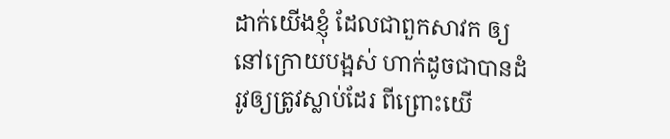ដាក់យើងខ្ញុំ ដែលជាពួកសាវក ឲ្យនៅក្រោយបង្អស់ ហាក់ដូចជាបានដំរូវឲ្យត្រូវស្លាប់ដែរ ពីព្រោះយើ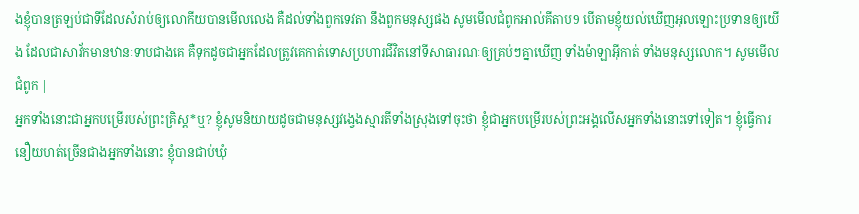ងខ្ញុំបានត្រឡប់ជាទីដែលសំរាប់ឲ្យលោកីយបានមើលលេង គឺដល់ទាំងពួកទេវតា នឹងពួកមនុស្សផង សូមមើលជំពូកអាល់គីតាប9 បើតាមខ្ញុំយល់ឃើញអុលឡោះប្រទានឲ្យយើង ដែលជាសាវ័កមានឋានៈទាបជាងគេ គឺទុកដូចជាអ្នកដែលត្រូវគេកាត់ទោសប្រហារជីវិតនៅទីសាធារណៈឲ្យគ្រប់ៗគ្នាឃើញ ទាំងម៉ាឡាអ៊ីកាត់ ទាំងមនុស្សលោក។ សូមមើលជំពូក |
អ្នកទាំងនោះជាអ្នកបម្រើរបស់ព្រះគ្រិស្ត*ឬ? ខ្ញុំសូមនិយាយដូចជាមនុស្សវង្វេងស្មារតីទាំងស្រុងទៅចុះថា ខ្ញុំជាអ្នកបម្រើរបស់ព្រះអង្គលើសអ្នកទាំងនោះទៅទៀត។ ខ្ញុំធ្វើការនឿយហត់ច្រើនជាងអ្នកទាំងនោះ ខ្ញុំបានជាប់ឃុំ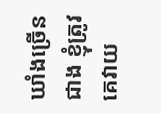ឃាំងច្រើនជាង ខ្ញុំត្រូវគេវាយ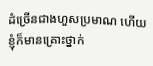ដំច្រើនជាងហួសប្រមាណ ហើយខ្ញុំក៏មានគ្រោះថ្នាក់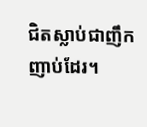ជិតស្លាប់ជាញឹកញាប់ដែរ។